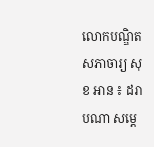លោកបណ្ឌិត សភាចារ្យ សុខ អាន ៖ ដរាបណា សម្តេ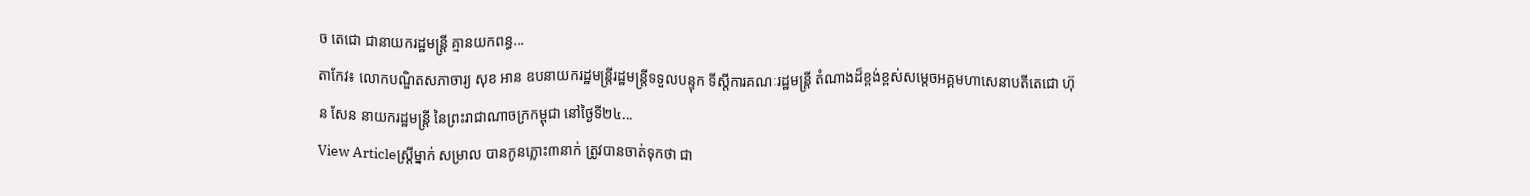ច តេជោ ជានាយករដ្ឋមន្រ្តី គ្មានយកពន្ធ...
តាកែវ៖ លោកបណ្ឌិតសភាចារ្យ សុខ អាន ឧបនាយករដ្ឋមន្រ្តីរដ្ឋមន្ត្រីទទួលបន្ទុក ទីស្តីការគណៈរដ្ឋមន្រ្តី តំណាងដ៏ខ្ពង់ខ្ពស់សម្តេចអគ្គមហាសេនាបតីតេជោ ហ៊ុន សែន នាយករដ្ឋមន្រ្តី នៃព្រះរាជាណាចក្រកម្ពុជា នៅថ្ងៃទី២៤...
View Articleស្ត្រីម្នាក់ សម្រាល បានកូនភ្លោះ៣នាក់ ត្រូវបានចាត់ទុកថា ជា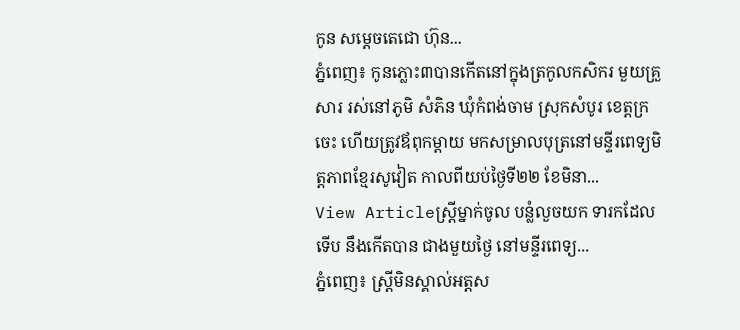កូន សម្តេចតេជោ ហ៊ុន...
ភ្នំពេញ៖ កូនភ្លោះ៣បានកើតនៅក្នុងត្រកូលកសិករ មួយគ្រួសារ រស់នៅភូមិ សំភិន ឃុំកំពង់ចាម ស្រុកសំបូរ ខេត្តក្រចេះ ហើយត្រូវឪពុកម្តាយ មកសម្រាលបុត្រនៅមន្ទីរពេទ្យមិត្តភាពខ្មែរសូវៀត កាលពីយប់ថ្ងៃទី២២ ខែមិនា...
View Articleស្ត្រីម្នាក់ចូល បន្លំលួចយក ទារកដែលទើប នឹងកើតបាន ជាងមួយថ្ងៃ នៅមន្ទីរពេទ្យ...
ភ្នំពេញ៖ ស្ត្រីមិនស្គាល់អត្តស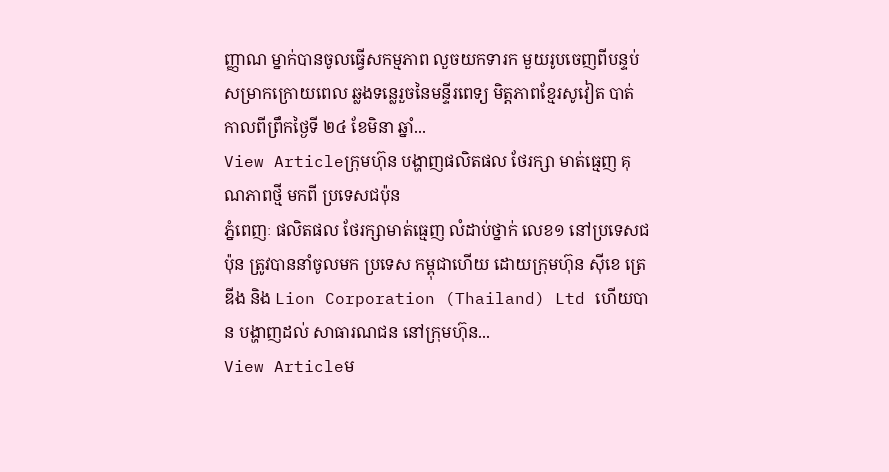ញ្ញាណ ម្នាក់បានចូលធ្វើសកម្មភាព លួចយកទារក មួយរូបចេញពីបន្ទប់ សម្រាកក្រោយពេល ឆ្លងទន្លេរួចនៃមន្ទីរពេទ្យ មិត្តភាពខ្មែរសូវៀត បាត់កាលពីព្រឹកថ្ងៃទី ២៤ ខែមិនា ឆ្នាំ...
View Articleក្រុមហ៊ុន បង្ហាញផលិតផល ថែរក្សា មាត់ធ្មេញ គុណភាពថ្មី មកពី ប្រទេសជប៉ុន
ភ្នំពេញៈ ផលិតផល ថែរក្សាមាត់ធ្មេញ លំដាប់ថ្នាក់ លេខ១ នៅប្រទេសជប៉ុន ត្រូវបាននាំចូលមក ប្រទេស កម្ពុជាហើយ ដោយក្រុមហ៊ុន ស៊ីខេ ត្រេឌីង និង Lion Corporation (Thailand) Ltd ហើយបាន បង្ហាញដល់ សាធារណជន នៅក្រុមហ៊ុន...
View Articleម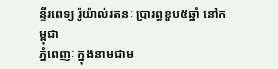ន្ទីរពេទ្យ រ៉ូយ៉ាល់រតនៈ ប្រារព្ធខួប៥ឆ្នាំ នៅកម្ពុជា
ភ្នំពេញៈ ក្នុងនាមជាម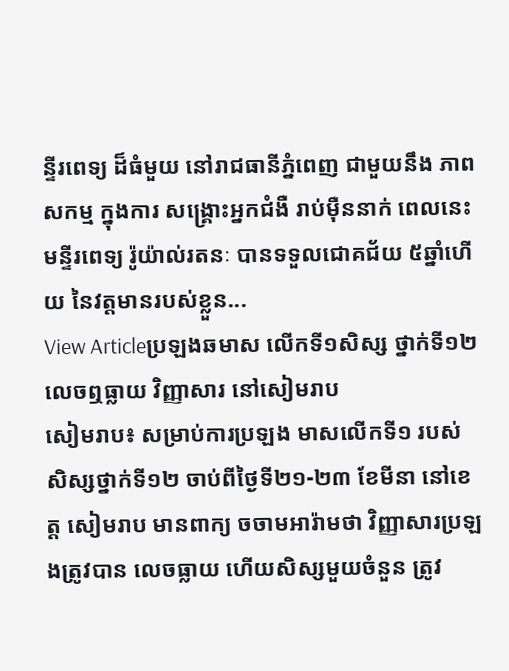ន្ទីរពេទ្យ ដ៏ធំមួយ នៅរាជធានីភ្នំពេញ ជាមួយនឹង ភាពសកម្ម ក្នុងការ សង្គ្រោះអ្នកជំងឺ រាប់ម៉ឺននាក់ ពេលនេះ មន្ទីរពេទ្យ រ៉ូយ៉ាល់រតនៈ បានទទួលជោគជ័យ ៥ឆ្នាំហើយ នៃវត្តមានរបស់ខ្លួន...
View Articleប្រឡងឆមាស លើកទី១សិស្ស ថ្នាក់ទី១២ លេចឮធ្លាយ វិញ្ញាសារ នៅសៀមរាប
សៀមរាប៖ សម្រាប់ការប្រឡង មាសលើកទី១ របស់សិស្សថ្នាក់ទី១២ ចាប់ពីថ្ងៃទី២១-២៣ ខែមីនា នៅខេត្ត សៀមរាប មានពាក្យ ចចាមអារ៉ាមថា វិញ្ញាសារប្រឡងត្រូវបាន លេចធ្លាយ ហើយសិស្សមួយចំនួន ត្រូវ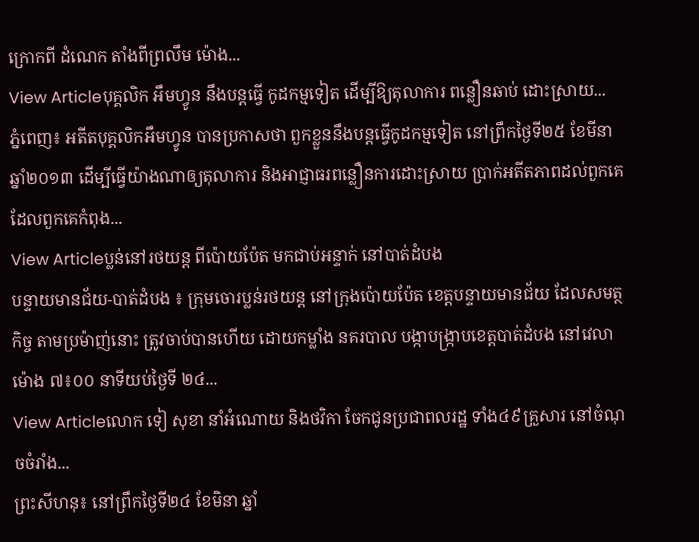ក្រោកពី ដំណេក តាំងពីព្រលឹម ម៉ោង...
View Articleបុគ្គលិក អឹមហ្វូន នឹងបន្តធ្វើ កូដកម្មទៀត ដើម្បីឱ្យតុលាការ ពន្លឿនឆាប់ ដោះសា្រយ...
ភ្នំពេញ៖ អតីតបុគ្គលិកអឹមហ្វូន បានប្រកាសថា ពួកខ្លួននឹងបន្តធ្វើកូដកម្មទៀត នៅព្រឹកថ្ងៃទី២៥ ខែមីនា ឆ្នាំ២០១៣ ដើម្បីធ្វើយ៉ាងណាឲ្យតុលាការ និងអាជ្ញាធរពន្លឿនការដោះស្រាយ ប្រាក់អតីតភាពដល់ពួកគេ ដែលពួកគេកំពុង...
View Articleប្លន់នៅរថយន្ត ពីប៉ោយប៉ែត មកជាប់អន្ទាក់ នៅបាត់ដំបង
បន្ទាយមានជ័យ-បាត់ដំបង ៖ ក្រុមចោរប្លន់រថយន្ត នៅក្រុងប៉ោយប៉ែត ខេត្តបន្ទាយមានជ័យ ដែលសមត្ថកិច្ច តាមប្រម៉ាញ់នោះ ត្រូវចាប់បានហើយ ដោយកម្លាំង នគរបាល បង្កាបង្ក្រាបខេត្តបាត់ដំបង នៅវេលាម៉ោង ៧៖០០ នាទីយប់ថ្ងៃទី ២៤...
View Articleលោក ទៀ សុខា នាំអំណោយ និងថវិកា ចែកជូនប្រជាពលរដ្ឋ ទាំង៤៩គ្រួសារ នៅចំណុចចំរាំង...
ព្រះសីហនុ៖ នៅព្រឹកថ្ងៃទី២៤ ខែមិនា ឆ្នាំ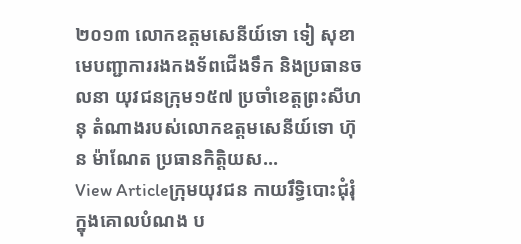២០១៣ លោកឧត្តមសេនីយ៍ទោ ទៀ សុខា មេបញ្ជាការរងកងទ័ពជើងទឹក និងប្រធានចលនា យុវជនក្រុម១៥៧ ប្រចាំខេត្តព្រះសីហនុ តំណាងរបស់លោកឧត្តមសេនីយ៍ទោ ហ៊ុន ម៉ាណែត ប្រធានកិត្តិយស...
View Articleក្រុមយុវជន កាយរឹទ្ធិបោះជុំរុំ ក្នុងគោលបំណង ប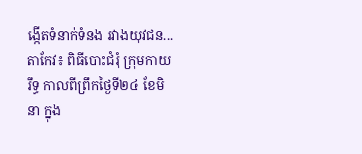ង្កើតទំនាក់ទំនង រវាងយុវជន...
តាកែវ៖ ពិធីបោះជំរុំ ក្រុមកាយរឹទ្ធ កាលពីព្រឹកថ្ងៃទី២៤ ខែមិនា ក្នុង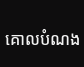គោលបំណង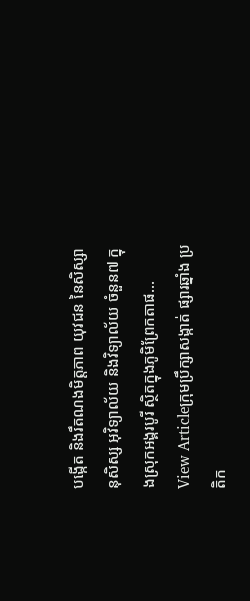បង្កើត និងរឹតណងមិត្តភាព យុវជន នៃសិស្សានុសិស្ស អុវិទ្យាល័យ និងវិទ្យាល័យ ចំនួន៧ ក្នុងស្រុកអង្គរបូរី ស្ថិតក្នុងភូមិព្រែកតាផ...
View Articleក្រុមប្រឹក្សាសង្កាត់ ផ្សារឆ្នាំង ប្រតិក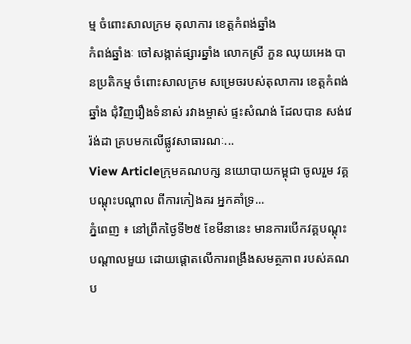ម្ម ចំពោះសាលក្រម តុលាការ ខេត្តកំពង់ឆ្នាំង
កំពង់ឆ្នាំងៈ ចៅសង្កាត់ផ្សារឆ្នាំង លោកស្រី ភួន ឈុយអេង បានប្រតិកម្ម ចំពោះសាលក្រម សម្រេចរបស់តុលាការ ខេត្តកំពង់ឆ្នាំង ជុំវិញរឿងទំនាស់ រវាងម្ចាស់ ផ្ទះសំណង់ ដែលបាន សង់វេរ៉ង់ដា គ្របមកលើផ្លូវសាធារណៈ...
View Articleក្រុមគណបក្ស នយោបាយកម្ពុជា ចូលរួម វគ្គបណ្តុះបណ្តាល ពីការកៀងគរ អ្នកគាំទ្រ...
ភ្នំពេញ ៖ នៅព្រឹកថ្ងៃទី២៥ ខែមីនានេះ មានការបើកវគ្គបណ្តុះបណ្តាលមួយ ដោយផ្តោតលើការពង្រឹងសមត្ថភាព របស់គណប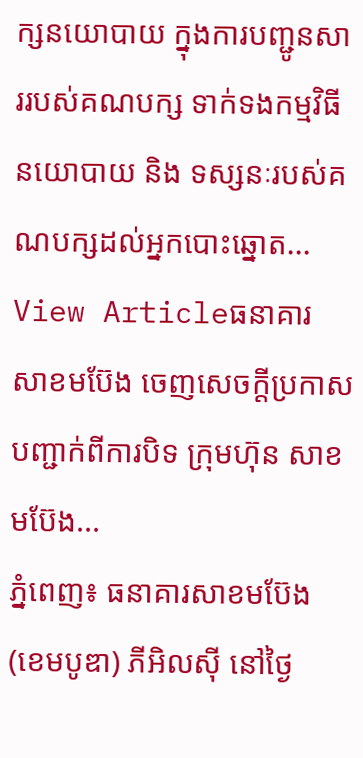ក្សនយោបាយ ក្នុងការបញ្ជូនសាររបស់គណបក្ស ទាក់ទងកម្មវិធីនយោបាយ និង ទស្សនៈរបស់គណបក្សដល់អ្នកបោះឆ្នោត...
View Articleធនាគារ សាខមប៊ែង ចេញសេចក្តីប្រកាស បញ្ជាក់ពីការបិទ ក្រុមហ៊ុន សាខមប៊ែង...
ភ្នំពេញ៖ ធនាគារសាខមប៊ែង (ខេមបូឌា) ភីអិលស៊ី នៅថ្ងៃ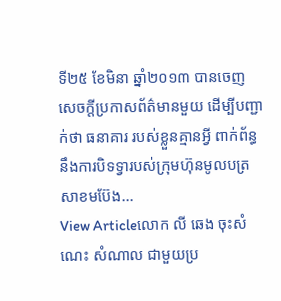ទី២៥ ខែមិនា ឆ្នាំ២០១៣ បានចេញសេចក្តីប្រកាសព័ត៌មានមួយ ដើម្បីបញ្ជាក់ថា ធនាគារ របស់ខ្លួនគ្មានអ្វី ពាក់ព័ន្ធនឹងការបិទទ្វារបស់ក្រុមហ៊ុនមូលបត្រ សាខមប៊ែង...
View Articleលោក លី ឆេង ចុះសំណេះ សំណាល ជាមួយប្រ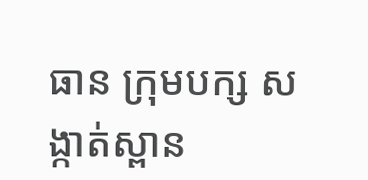ធាន ក្រុមបក្ស សង្កាត់ស្ពាន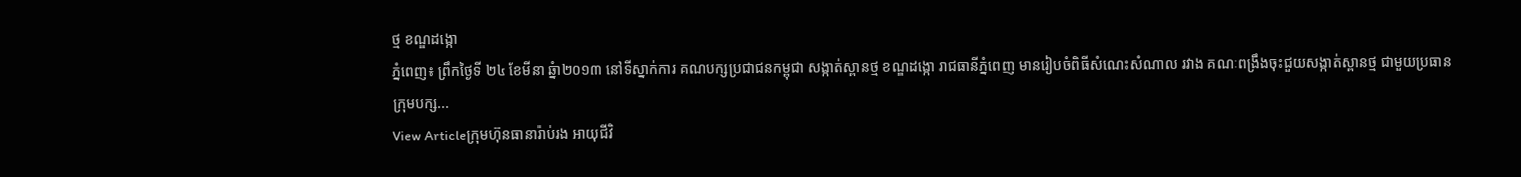ថ្ម ខណ្ឌដង្កោ
ភ្នំពេញ៖ ព្រឹកថ្ងៃទី ២៤ ខែមីនា ឆ្នំា២០១៣ នៅទីស្នាក់ការ គណបក្សប្រជាជនកម្ពុជា សង្កាត់ស្ពានថ្ម ខណ្ឌដង្កោ រាជធានីភ្នំពេញ មានរៀបចំពិធីសំណេះសំណាល រវាង គណៈពង្រឹងចុះជួយសង្កាត់ស្ពានថ្ម ជាមួយប្រធានក្រុមបក្ស...
View Articleក្រុមហ៊ុនធានារ៉ាប់រង អាយុជីវិ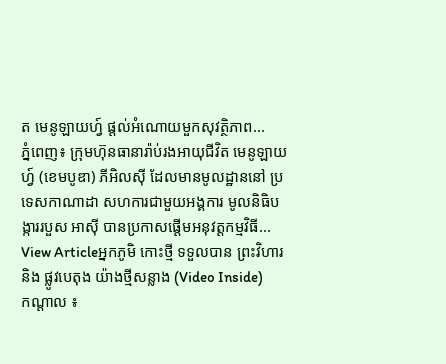ត មេនូឡាយហ្វ៍ ផ្តល់អំណោយមួកសុវត្ថិភាព...
ភ្នំពេញ៖ ក្រុមហ៊ុនធានារ៉ាប់រងអាយុជីវិត មេនូឡាយហ្វ៍ (ខេមបូឌា) ភីអិលស៊ី ដែលមានមូលដ្ឋាននៅ ប្រទេសកាណាដា សហការជាមួយអង្គការ មូលនិធិបង្ការរបួស អាស៊ី បានប្រកាសផ្តើមអនុវត្តកម្មវិធី...
View Articleអ្នកភូមិ កោះថ្មី ទទួលបាន ព្រះវិហារ និង ផ្លូវបេតុង យ៉ាងថ្មីសន្លាង (Video Inside)
កណ្ដាល ៖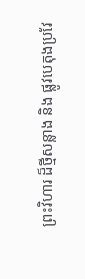ព្រះវិហារ ដ៏ថ្មីសន្លាង និង ផ្លូវបេតុងប្រវែ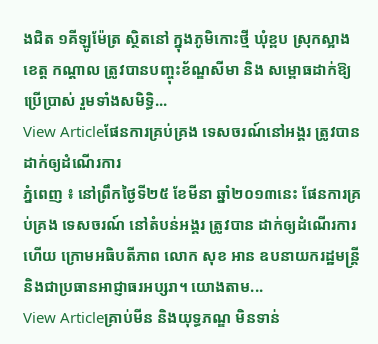ងជិត ១គីឡូម៉ែត្រ ស្ថិតនៅ ក្នុងភូមិកោះថ្មី ឃុំខ្ពប ស្រុកស្អាង ខេត្ដ កណ្ដាល ត្រូវបានបញ្ចុះខ័ណ្ឌសីមា និង សម្ពោធដាក់ឱ្យប្រើប្រាស់ រួមទាំងសមិទ្ធិ...
View Articleផែនការគ្រប់គ្រង ទេសចរណ៍នៅអង្គរ ត្រូវបានដាក់ឲ្យដំណើរការ
ភ្នំពេញ ៖ នៅព្រឹកថ្ងៃទី២៥ ខែមីនា ឆ្នាំ២០១៣នេះ ផែនការគ្រប់គ្រង ទេសចរណ៍ នៅតំបន់អង្គរ ត្រូវបាន ដាក់ឲ្យដំណើរការ ហើយ ក្រោមអធិបតីភាព លោក សុខ អាន ឧបនាយករដ្ឋមន្រ្តី និងជាប្រធានអាជ្ញាធរអប្សរា។ យោងតាម...
View Articleគ្រាប់មីន និងយុទ្ធភណ្ឌ មិនទាន់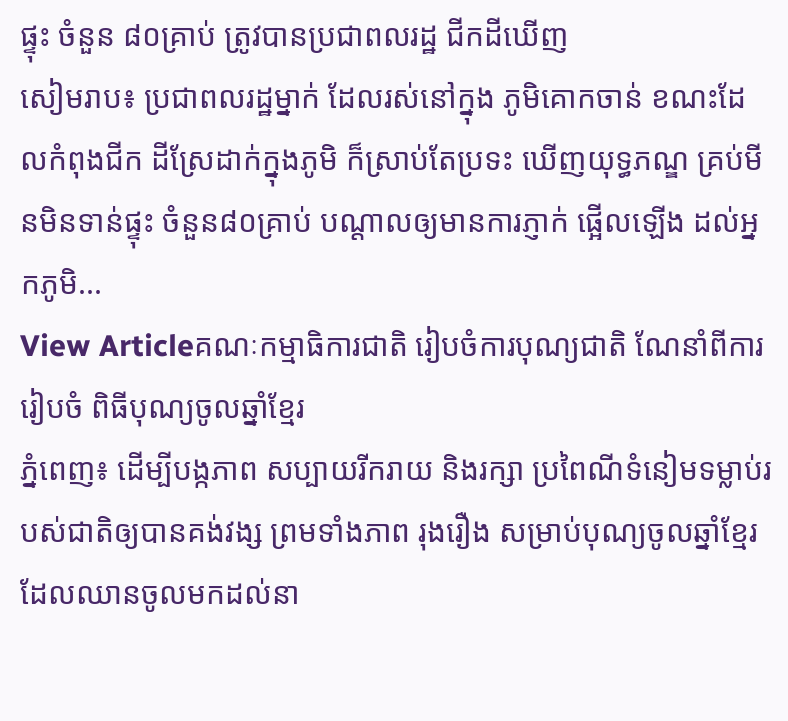ផ្ទុះ ចំនួន ៨០គ្រាប់ ត្រូវបានប្រជាពលរដ្ឋ ជីកដីឃើញ
សៀមរាប៖ ប្រជាពលរដ្ឋម្នាក់ ដែលរស់នៅក្នុង ភូមិគោកចាន់ ខណះដែលកំពុងជីក ដីស្រែដាក់ក្នុងភូមិ ក៏ស្រាប់តែប្រទះ ឃើញយុទ្ធភណ្ឌ គ្រប់មីនមិនទាន់ផ្ទុះ ចំនួន៨០គ្រាប់ បណ្តាលឲ្យមានការភ្ញាក់ ផ្អើលឡើង ដល់អ្នកភូមិ...
View Articleគណៈកម្មាធិការជាតិ រៀបចំការបុណ្យជាតិ ណែនាំពីការរៀបចំ ពិធីបុណ្យចូលឆ្នាំខ្មែរ
ភ្នំពេញ៖ ដើម្បីបង្កភាព សប្បាយរីករាយ និងរក្សា ប្រពៃណីទំនៀមទម្លាប់របស់ជាតិឲ្យបានគង់វង្ស ព្រមទាំងភាព រុងរឿង សម្រាប់បុណ្យចូលឆ្នាំខ្មែរ ដែលឈានចូលមកដល់នា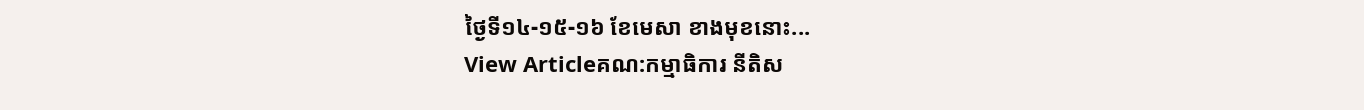ថ្ងៃទី១៤-១៥-១៦ ខែមេសា ខាងមុខនោះ...
View Articleគណ:កម្មាធិការ នីតិស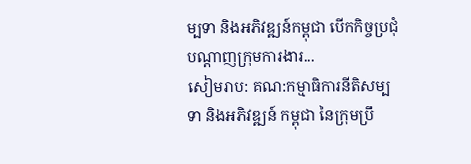ម្បទា និងអភិវឌ្ឍន៍កម្ពុជា បើកកិច្ចប្រជុំ បណ្ដាញក្រុមការងារ...
សៀមរាប: គណ:កម្មាធិការនីតិសម្បទា និងអភិវឌ្ឍន៍ កម្ពុជា នៃក្រុមប្រឹ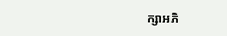ក្សាអភិ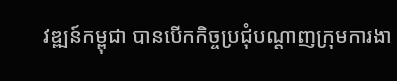វឌ្ឍន៍កម្ពុជា បានបើកកិច្ចប្រជុំបណ្ដាញក្រុមការងា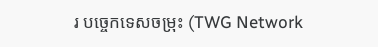រ បច្ចេកទេសចម្រុះ (TWG Network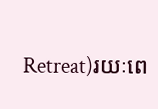Retreat)រយៈពេ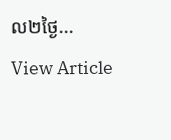ល២ថ្ងៃ...
View Article